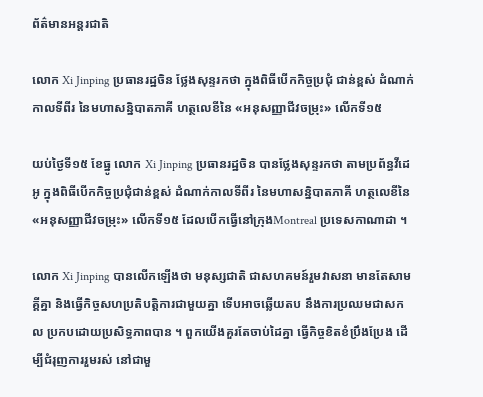ព័ត៌មានអន្តរជាតិ

លោក Xi Jinping ប្រធានរដ្ឋចិន ថ្លែងសុន្ទរកថា ក្នុងពិធីបើកកិច្ចប្រជុំ ជាន់ខ្ពស់ ដំណាក់កាលទីពីរ នៃមហាសន្និបាតភាគី ហត្ថលេខីនៃ «អនុសញ្ញាជីវចម្រុះ» លើកទី១៥

យប់ថ្ងៃទី១៥ ខែធ្នូ លោក Xi Jinping ប្រធានរដ្ឋចិន បានថ្លែងសុន្ទរកថា តាមប្រព័ន្ធវីដេអូ ក្នុងពិធីបើកកិច្ចប្រជុំជាន់ខ្ពស់ ដំណាក់កាលទីពីរ នៃមហាសន្និបាតភាគី ហត្ថលេខីនៃ «អនុសញ្ញាជីវចម្រុះ» លើកទី១៥ ដែលបើកធ្វើនៅក្រុងMontreal ប្រទេសកាណាដា ។

លោក Xi Jinping បានលើកឡើងថា មនុស្សជាតិ ជាសហគមន៍រួមវាសនា មានតែសាមគ្គីគ្នា និងធ្វើកិច្ចសហប្រតិបតិ្តការជាមួយគ្នា ទើបអាចឆ្លើយតប នឹងការប្រឈមជាសកល ប្រកបដោយប្រសិទ្ធភាពបាន ។ ពួកយើងគួរតែចាប់ដៃគ្នា ធ្វើកិច្ចខិតខំប្រឹងប្រែង ដើម្បីជំរុញការរួមរស់ នៅជាមួ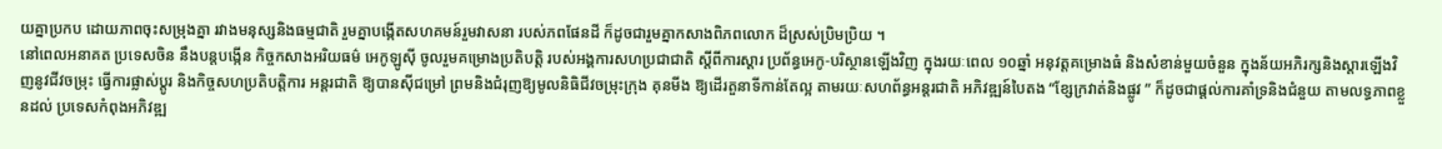យគ្នាប្រកប ដោយភាពចុះសម្រុងគ្នា រវាងមនុស្សនិងធម្មជាតិ រួមគ្នាបង្កើតសហគមន៍រួមវាសនា របស់ភពផែនដី ក៏ដូចជារួមគ្នាកសាងពិភពលោក ដ៏ស្រស់ប្រិមប្រិយ ។
នៅពេលអនាគត ប្រទេសចិន នឹងបន្តបង្កើន កិច្ចកសាងអរិយធម៌ អេកូឡូស៊ី ចូលរួមគម្រោងប្រតិបតិ្ត របស់អង្គការសហប្រជាជាតិ ស្តីពីការស្តារ ប្រព័ន្ធអេកូ-បរិស្ថានឡើងវិញ ក្នុងរយៈពេល ១០ឆ្នាំ អនុវត្តគម្រោងធំ និងសំខាន់មួយចំនួន ក្នុងន័យអភិរក្សនិងស្តារឡើងវិញនូវជីវចម្រុះ ធ្វើការផ្លាស់ប្តូរ និងកិច្ចសហប្រតិបតិ្តការ អន្តរជាតិ ឱ្យបានស៊ីជម្រៅ ព្រមនិងជំរុញឱ្យមូលនិធិជីវចម្រុះក្រុង គុនមីង ឱ្យដើរតួនាទីកាន់តែល្អ តាមរយៈសហព័ន្ធអន្តរជាតិ អភិវឌ្ឍន៍បៃតង “ខ្សែក្រវាត់និងផ្លូវ ” ក៏ដូចជាផ្តល់ការគាំទ្រនិងជំនួយ តាមលទ្ធភាពខ្លួនដល់ ប្រទេសកំពុងអភិវឌ្ឍ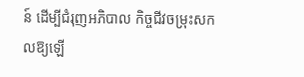ន៍ ដើម្បីជំរុញអភិបាល កិច្ចជីវចម្រុះសកលឱ្យឡើ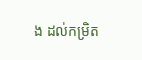ង ដល់កម្រិត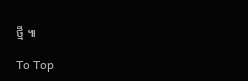ថ្មី ៕

To Top